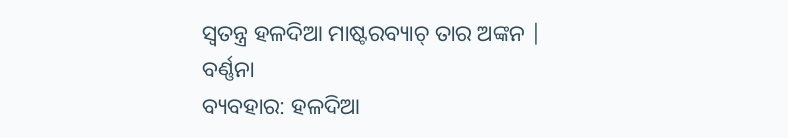ସ୍ୱତନ୍ତ୍ର ହଳଦିଆ ମାଷ୍ଟରବ୍ୟାଚ୍ ତାର ଅଙ୍କନ |
ବର୍ଣ୍ଣନା
ବ୍ୟବହାର: ହଳଦିଆ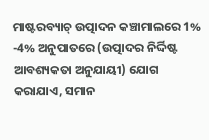ମାଷ୍ଟରବ୍ୟାଚ୍ ଉତ୍ପାଦନ କଞ୍ଚାମାଲରେ 1% -4% ଅନୁପାତରେ (ଉତ୍ପାଦର ନିର୍ଦ୍ଦିଷ୍ଟ ଆବଶ୍ୟକତା ଅନୁଯାୟୀ) ଯୋଗ କରାଯାଏ, ସମାନ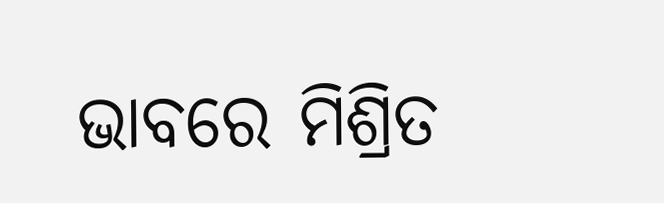ଭାବରେ ମିଶ୍ରିତ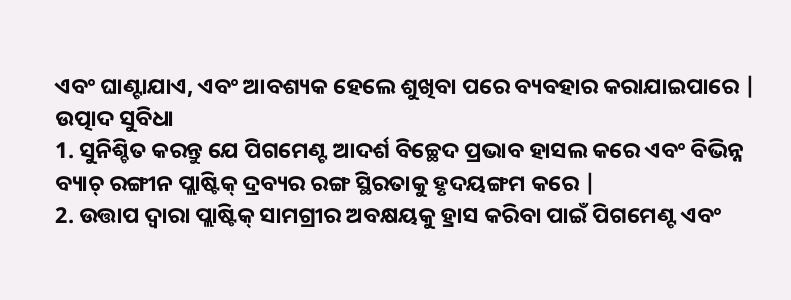ଏବଂ ଘାଣ୍ଟାଯାଏ, ଏବଂ ଆବଶ୍ୟକ ହେଲେ ଶୁଖିବା ପରେ ବ୍ୟବହାର କରାଯାଇପାରେ |
ଉତ୍ପାଦ ସୁବିଧା
1. ସୁନିଶ୍ଚିତ କରନ୍ତୁ ଯେ ପିଗମେଣ୍ଟ ଆଦର୍ଶ ବିଚ୍ଛେଦ ପ୍ରଭାବ ହାସଲ କରେ ଏବଂ ବିଭିନ୍ନ ବ୍ୟାଚ୍ ରଙ୍ଗୀନ ପ୍ଲାଷ୍ଟିକ୍ ଦ୍ରବ୍ୟର ରଙ୍ଗ ସ୍ଥିରତାକୁ ହୃଦୟଙ୍ଗମ କରେ |
2. ଉତ୍ତାପ ଦ୍ୱାରା ପ୍ଲାଷ୍ଟିକ୍ ସାମଗ୍ରୀର ଅବକ୍ଷୟକୁ ହ୍ରାସ କରିବା ପାଇଁ ପିଗମେଣ୍ଟ ଏବଂ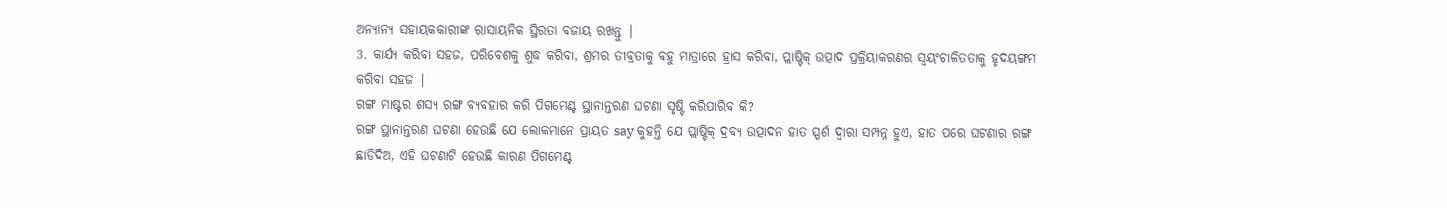ଅନ୍ୟାନ୍ୟ ସହାୟକକାରୀଙ୍କ ରାସାୟନିକ ସ୍ଥିରତା ବଜାୟ ରଖନ୍ତୁ |
3. କାର୍ଯ୍ୟ କରିବା ସହଜ, ପରିବେଶକୁ ଶୁଦ୍ଧ କରିବା, ଶ୍ରମର ତୀବ୍ରତାକୁ ବହୁ ମାତ୍ରାରେ ହ୍ରାସ କରିବା, ପ୍ଲାଷ୍ଟିକ୍ ଉତ୍ପାଦ ପ୍ରକ୍ରିୟାକରଣର ସ୍ୱୟଂଚାଳିତତାକୁ ହୃଦୟଙ୍ଗମ କରିବା ସହଜ |
ରଙ୍ଗ ମାଷ୍ଟର ଶସ୍ୟ ରଙ୍ଗ ବ୍ୟବହାର କରି ପିଗମେଣ୍ଟ ସ୍ଥାନାନ୍ତରଣ ଘଟଣା ସୃଷ୍ଟି କରିପାରିବ କି?
ରଙ୍ଗ ସ୍ଥାନାନ୍ତରଣ ଘଟଣା ହେଉଛି ଯେ ଲୋକମାନେ ପ୍ରାୟତ say କୁହନ୍ତି ଯେ ପ୍ଲାଷ୍ଟିକ୍ ଦ୍ରବ୍ୟ ଉତ୍ପାଦନ ହାତ ସ୍ପର୍ଶ ଦ୍ୱାରା ସମ୍ପନ୍ନ ହୁଏ, ହାତ ପରେ ଘଟଣାର ରଙ୍ଗ ଛାଡିଦିଅ, ଏହି ଘଟଣାଟି ହେଉଛି କାରଣ ପିଗମେଣ୍ଟ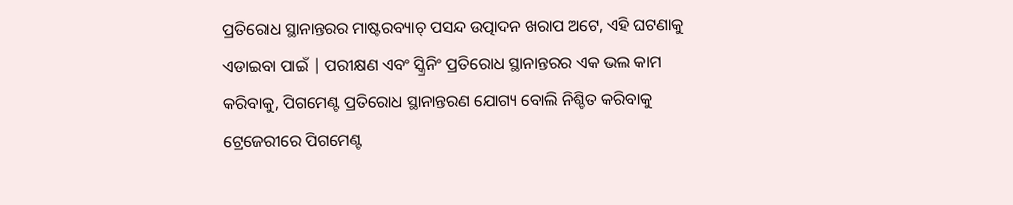ପ୍ରତିରୋଧ ସ୍ଥାନାନ୍ତରର ମାଷ୍ଟରବ୍ୟାଚ୍ ପସନ୍ଦ ଉତ୍ପାଦନ ଖରାପ ଅଟେ, ଏହି ଘଟଣାକୁ ଏଡାଇବା ପାଇଁ | ପରୀକ୍ଷଣ ଏବଂ ସ୍କ୍ରିନିଂ ପ୍ରତିରୋଧ ସ୍ଥାନାନ୍ତରର ଏକ ଭଲ କାମ କରିବାକୁ, ପିଗମେଣ୍ଟ ପ୍ରତିରୋଧ ସ୍ଥାନାନ୍ତରଣ ଯୋଗ୍ୟ ବୋଲି ନିଶ୍ଚିତ କରିବାକୁ ଟ୍ରେଜେରୀରେ ପିଗମେଣ୍ଟ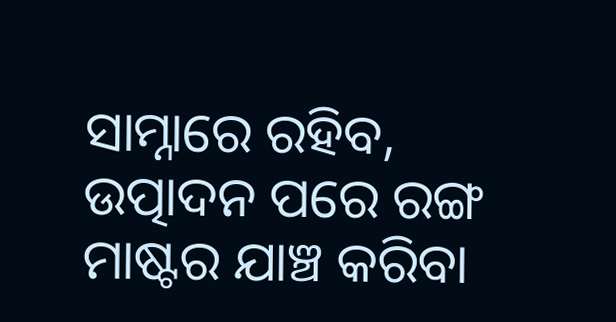ସାମ୍ନାରେ ରହିବ, ଉତ୍ପାଦନ ପରେ ରଙ୍ଗ ମାଷ୍ଟର ଯାଞ୍ଚ କରିବା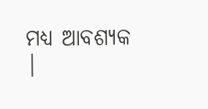ମଧ୍ୟ ଆବଶ୍ୟକ |